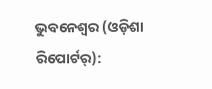ଭୁବନେଶ୍ୱର (ଓଡ଼ିଶା ରିପୋର୍ଟର୍):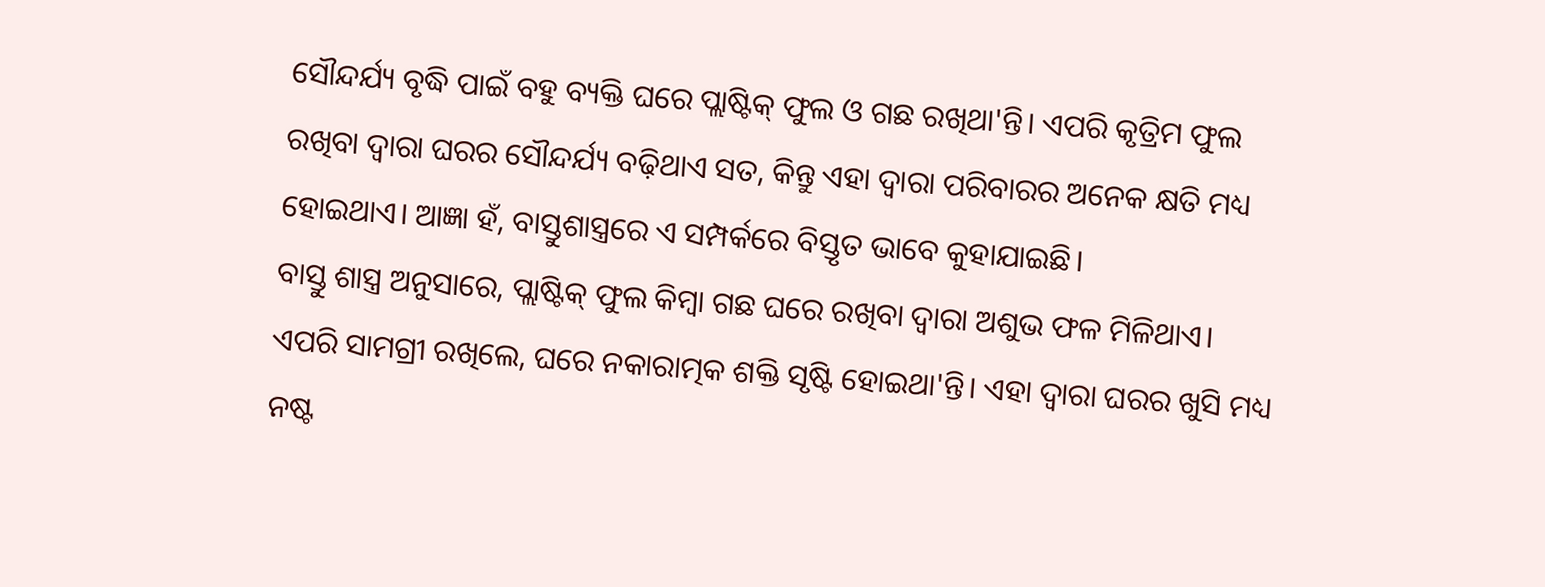ସୌନ୍ଦର୍ଯ୍ୟ ବୃଦ୍ଧି ପାଇଁ ବହୁ ବ୍ୟକ୍ତି ଘରେ ପ୍ଲାଷ୍ଟିକ୍ ଫୁଲ ଓ ଗଛ ରଖିଥା'ନ୍ତି। ଏପରି କୃତ୍ରିମ ଫୁଲ ରଖିବା ଦ୍ୱାରା ଘରର ସୌନ୍ଦର୍ଯ୍ୟ ବଢ଼ିଥାଏ ସତ, କିନ୍ତୁ ଏହା ଦ୍ୱାରା ପରିବାରର ଅନେକ କ୍ଷତି ମଧ୍ୟ ହୋଇଥାଏ। ଆଜ୍ଞା ହଁ, ବାସ୍ତୁଶାସ୍ତ୍ରରେ ଏ ସମ୍ପର୍କରେ ବିସ୍ତୃତ ଭାବେ କୁହାଯାଇଛି।
ବାସ୍ତୁ ଶାସ୍ତ୍ର ଅନୁସାରେ, ପ୍ଲାଷ୍ଟିକ୍ ଫୁଲ କିମ୍ୱା ଗଛ ଘରେ ରଖିବା ଦ୍ୱାରା ଅଶୁଭ ଫଳ ମିଳିଥାଏ। ଏପରି ସାମଗ୍ରୀ ରଖିଲେ, ଘରେ ନକାରାତ୍ମକ ଶକ୍ତି ସୃଷ୍ଟି ହୋଇଥା'ନ୍ତି। ଏହା ଦ୍ୱାରା ଘରର ଖୁସି ମଧ୍ୟ ନଷ୍ଟ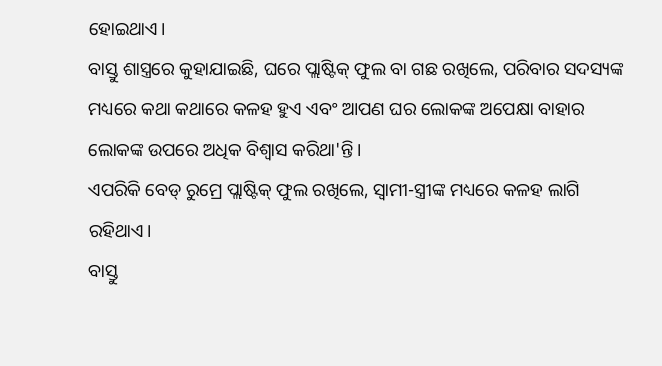ହୋଇଥାଏ।
ବାସ୍ତୁ ଶାସ୍ତ୍ରରେ କୁହାଯାଇଛି, ଘରେ ପ୍ଲାଷ୍ଟିକ୍ ଫୁଲ ବା ଗଛ ରଖିଲେ, ପରିବାର ସଦସ୍ୟଙ୍କ ମଧ୍ୟରେ କଥା କଥାରେ କଳହ ହୁଏ ଏବଂ ଆପଣ ଘର ଲୋକଙ୍କ ଅପେକ୍ଷା ବାହାର ଲୋକଙ୍କ ଉପରେ ଅଧିକ ବିଶ୍ୱାସ କରିଥା'ନ୍ତି।
ଏପରିକି ବେଡ୍ ରୁମ୍ରେ ପ୍ଲାଷ୍ଟିକ୍ ଫୁଲ ରଖିଲେ, ସ୍ୱାମୀ-ସ୍ତ୍ରୀଙ୍କ ମଧ୍ୟରେ କଳହ ଲାଗି ରହିଥାଏ।
ବାସ୍ତୁ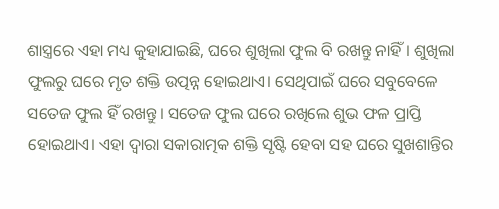ଶାସ୍ତ୍ରରେ ଏହା ମଧ୍ୟ କୁହାଯାଇଛି, ଘରେ ଶୁଖିଲା ଫୁଲ ବି ରଖନ୍ତୁ ନାହିଁ। ଶୁଖିଲା ଫୁଲରୁ ଘରେ ମୃତ ଶକ୍ତି ଉତ୍ପନ୍ନ ହୋଇଥାଏ। ସେଥିପାଇଁ ଘରେ ସବୁବେଳେ ସତେଜ ଫୁଲ ହିଁ ରଖନ୍ତୁ। ସତେଜ ଫୁଲ ଘରେ ରଖିଲେ ଶୁଭ ଫଳ ପ୍ରାପ୍ତି ହୋଇଥାଏ। ଏହା ଦ୍ୱାରା ସକାରାତ୍ମକ ଶକ୍ତି ସୃଷ୍ଟି ହେବା ସହ ଘରେ ସୁଖଶାନ୍ତିର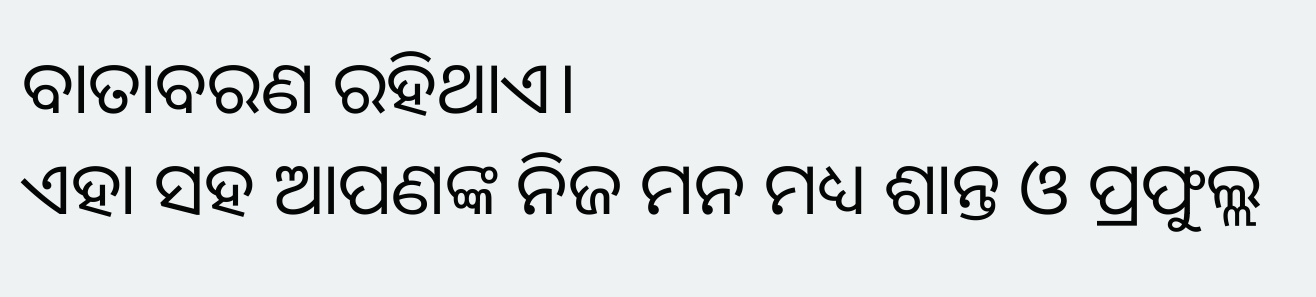ବାତାବରଣ ରହିଥାଏ।
ଏହା ସହ ଆପଣଙ୍କ ନିଜ ମନ ମଧ୍ୟ ଶାନ୍ତ ଓ ପ୍ରଫୁଲ୍ଲ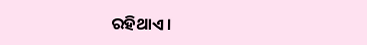ରହିଥାଏ।